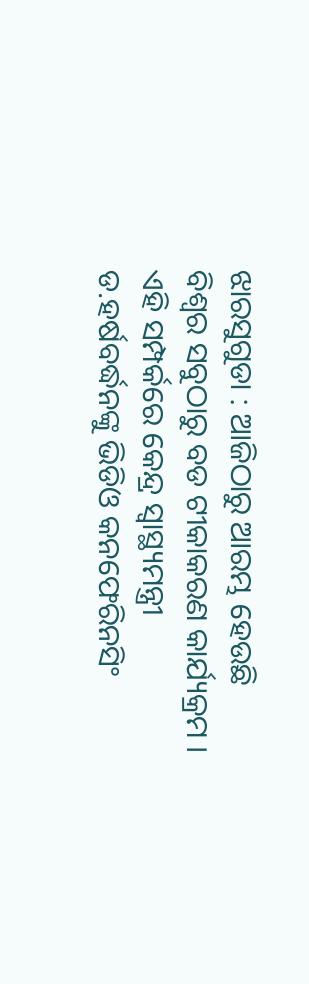ଝାରସୁଗୁଡା : ଆଜିଠାରୁ ଆରମ୍ଭ ହେଉଛି ବିଶ୍ଵର ସବୁଠାରୁ ବଡ ଟୀକାକରଣ କାର୍ଯ୍ୟକ୍ରମ । ଏହି ସମ୍ପର୍କରେ କେନ୍ଦ୍ର ସ୍ବାସ୍ଥ୍ୟମନ୍ତ୍ରୀ ଡ.ହର୍ଷବର୍ଦ୍ଧନଙ୍କୁ ଭିଡିଓ କନଫେରିନସିଂ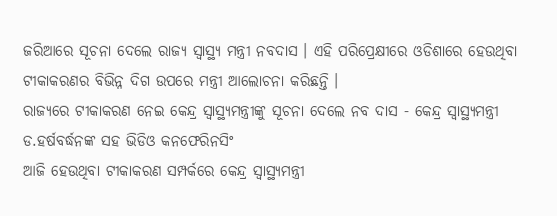ଜରିଆରେ ସୂଚନା ଦେଲେ ରାଜ୍ୟ ସ୍ୱାସ୍ଥ୍ୟ ମନ୍ତ୍ରୀ ନବଦାସ । ଏହି ପରିପ୍ରେକ୍ଷୀରେ ଓଡିଶାରେ ହେଉଥିବା ଟୀକାକରଣର ବିଭିନ୍ନ ଦିଗ ଉପରେ ମନ୍ତ୍ରୀ ଆଲୋଚନା କରିଛନ୍ତି ।
ରାଜ୍ୟରେ ଟୀକାକରଣ ନେଇ କେନ୍ଦ୍ର ସ୍ୱାସ୍ଥ୍ୟମନ୍ତ୍ରୀଙ୍କୁ ସୂଚନା ଦେଲେ ନବ ଦାସ - କେନ୍ଦ୍ର ସ୍ବାସ୍ଥ୍ୟମନ୍ତ୍ରୀ ଡ.ହର୍ଷବର୍ଦ୍ଧନଙ୍କ ସହ ଭିଡିଓ କନଫେରିନସିଂ
ଆଜି ହେଉଥିବା ଟୀକାକରଣ ସମ୍ପର୍କରେ କେନ୍ଦ୍ର ସ୍ବାସ୍ଥ୍ୟମନ୍ତ୍ରୀ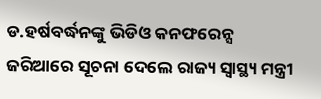ଡ.ହର୍ଷବର୍ଦ୍ଧନଙ୍କୁ ଭିଡିଓ କନଫରେନ୍ସ ଜରିଆରେ ସୂଚନା ଦେଲେ ରାଜ୍ୟ ସ୍ୱାସ୍ଥ୍ୟ ମନ୍ତ୍ରୀ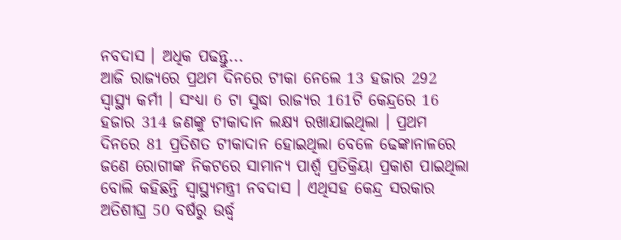ନବଦାସ । ଅଧିକ ପଢନ୍ତୁ...
ଆଜି ରାଜ୍ୟରେ ପ୍ରଥମ ଦିନରେ ଟୀକା ନେଲେ 13 ହଜାର 292 ସ୍ୱାସ୍ଥ୍ୟ କର୍ମୀ । ସଂଧ୍ୟା 6 ଟା ସୁଦ୍ଧା ରାଜ୍ୟର 161ଟି କେନ୍ଦ୍ରରେ 16 ହଜାର 314 ଜଣଙ୍କୁ ଟୀକାଦାନ ଲକ୍ଷ୍ୟ ରଖାଯାଇଥିଲା । ପ୍ରଥମ ଦିନରେ 81 ପ୍ରତିଶତ ଟୀକାଦାନ ହୋଇଥିଲା ବେଳେ ଢେଙ୍କାନାଳରେ ଜଣେ ରୋଗୀଙ୍କ ନିକଟରେ ସାମାନ୍ୟ ପାର୍ଶ୍ଵ ପ୍ରତିକ୍ରିୟା ପ୍ରକାଶ ପାଇଥିଲା ବୋଲି କହିଛନ୍ତି ସ୍ୱାସ୍ଥ୍ୟମନ୍ତ୍ରୀ ନବଦାସ । ଏଥିସହ କେନ୍ଦ୍ର ସରକାର ଅତିଶୀଘ୍ର 50 ବର୍ଷରୁ ଉର୍ଦ୍ଧ୍ବ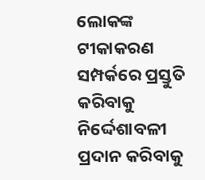ଲୋକଙ୍କ ଟୀକାକରଣ ସମ୍ପର୍କରେ ପ୍ରସ୍ତୁତି କରିବାକୁ ନିର୍ଦ୍ଦେଶାବଳୀ ପ୍ରଦାନ କରିବାକୁ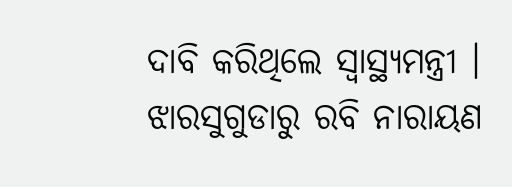ଦାବି କରିଥିଲେ ସ୍ୱାସ୍ଥ୍ୟମନ୍ତ୍ରୀ ।
ଝାରସୁଗୁଡାରୁ ରବି ନାରାୟଣ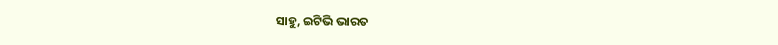ସାହୁ, ଇଟିଭି ଭାରତ